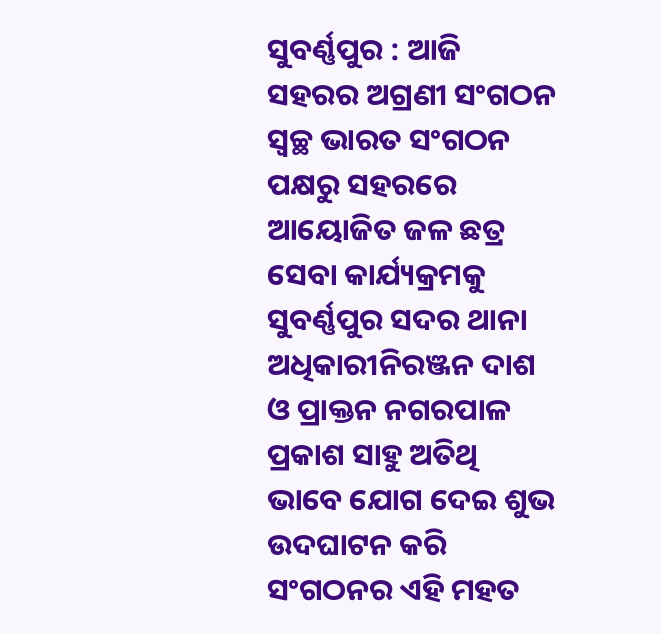ସୁବର୍ଣ୍ଣପୁର : ଆଜି ସହରର ଅଗ୍ରଣୀ ସଂଗଠନ ସ୍ୱଚ୍ଛ ଭାରତ ସଂଗଠନ ପକ୍ଷରୁ ସହରରେ ଆୟୋଜିତ ଜଳ ଛତ୍ର ସେବା କାର୍ଯ୍ୟକ୍ରମକୁ ସୁବର୍ଣ୍ଣପୁର ସଦର ଥାନା ଅଧିକାରୀନିରଞ୍ଜନ ଦାଶ ଓ ପ୍ରାକ୍ତନ ନଗରପାଳ ପ୍ରକାଶ ସାହୁ ଅତିଥି ଭାବେ ଯୋଗ ଦେଇ ଶୁଭ ଉଦଘାଟନ କରି ସଂଗଠନର ଏହି ମହତ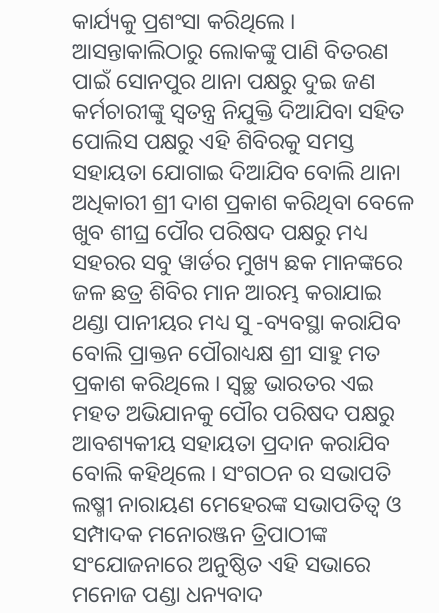କାର୍ଯ୍ୟକୁ ପ୍ରଶଂସା କରିଥିଲେ । ଆସନ୍ତାକାଲିଠାରୁ ଲୋକଙ୍କୁ ପାଣି ବିତରଣ ପାଇଁ ସୋନପୁର ଥାନା ପକ୍ଷରୁ ଦୁଇ ଜଣ କର୍ମଚାରୀଙ୍କୁ ସ୍ୱତନ୍ତ୍ର ନିଯୁକ୍ତି ଦିଆଯିବା ସହିତ ପୋଲିସ ପକ୍ଷରୁ ଏହି ଶିବିରକୁ ସମସ୍ତ ସହାୟତା ଯୋଗାଇ ଦିଆଯିବ ବୋଲି ଥାନା ଅଧିକାରୀ ଶ୍ରୀ ଦାଶ ପ୍ରକାଶ କରିଥିବା ବେଳେ ଖୁବ ଶୀଘ୍ର ପୌର ପରିଷଦ ପକ୍ଷରୁ ମଧ୍ୟ ସହରର ସବୁ ୱାର୍ଡର ମୁଖ୍ୟ ଛକ ମାନଙ୍କରେ ଜଳ ଛତ୍ର ଶିବିର ମାନ ଆରମ୍ଭ କରାଯାଇ ଥଣ୍ଡା ପାନୀୟର ମଧ୍ୟ ସୁ -ବ୍ୟବସ୍ଥା କରାଯିବ ବୋଲି ପ୍ରାକ୍ତନ ପୌରାଧ୍ୟକ୍ଷ ଶ୍ରୀ ସାହୁ ମତ ପ୍ରକାଶ କରିଥିଲେ । ସ୍ୱଚ୍ଛ ଭାରତର ଏଇ ମହତ ଅଭିଯାନକୁ ପୌର ପରିଷଦ ପକ୍ଷରୁ ଆବଶ୍ୟକୀୟ ସହାୟତା ପ୍ରଦାନ କରାଯିବ ବୋଲି କହିଥିଲେ । ସଂଗଠନ ର ସଭାପତି ଲଷ୍ମୀ ନାରାୟଣ ମେହେରଙ୍କ ସଭାପତିତ୍ୱ ଓ ସମ୍ପାଦକ ମନୋରଞ୍ଜନ ତ୍ରିପାଠୀଙ୍କ ସଂଯୋଜନାରେ ଅନୁଷ୍ଠିତ ଏହି ସଭାରେ ମନୋଜ ପଣ୍ଡା ଧନ୍ୟବାଦ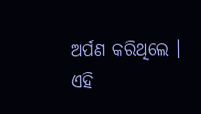ଅର୍ପଣ କରିଥିଲେ । ଏହି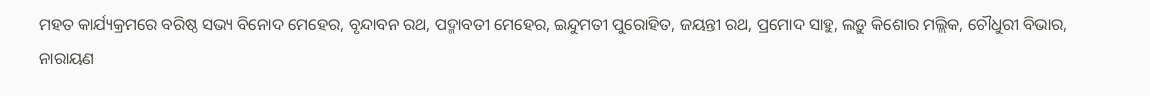ମହତ କାର୍ଯ୍ୟକ୍ରମରେ ବରିଷ୍ଠ ସଭ୍ୟ ବିନୋଦ ମେହେର, ବୃନ୍ଦାବନ ରଥ, ପଦ୍ମାବତୀ ମେହେର, ଇନ୍ଦୁମତୀ ପୁରୋହିତ, ଜୟନ୍ତୀ ରଥ, ପ୍ରମୋଦ ସାହୁ, ଲଡ଼ୁ କିଶୋର ମଲ୍ଲିକ, ଚୌଧୁରୀ ବିଭାର, ନାରାୟଣ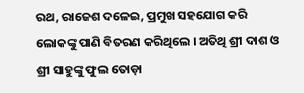ରଥ, ରାଜେଶ ଦଳେଇ, ପ୍ରମୁଖ ସହଯୋଗ କରି ଲୋକଙ୍କୁ ପାଣି ବିତରଣ କରିଥିଲେ । ଅତିଥି ଶ୍ରୀ ଦାଶ ଓ ଶ୍ରୀ ସାହୁଙ୍କୁ ଫୁଲ ତୋଡ଼ା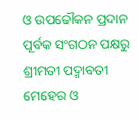ଓ ଉପଢୌକନ ପ୍ରଦାନ ପୂର୍ବକ ସଂଗଠନ ପକ୍ଷରୁ ଶ୍ରୀମତୀ ପଦ୍ମାବତୀ ମେହେର ଓ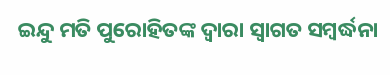ଇନ୍ଦୁ ମତି ପୁରୋହିତଙ୍କ ଦ୍ୱାରା ସ୍ୱାଗତ ସମ୍ବର୍ଦ୍ଧନା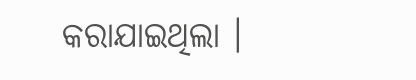କରାଯାଇଥିଲା ।